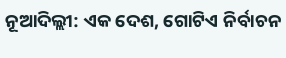ନୂଆଦିଲ୍ଲୀ: ଏକ ଦେଶ, ଗୋଟିଏ ନିର୍ବାଚନ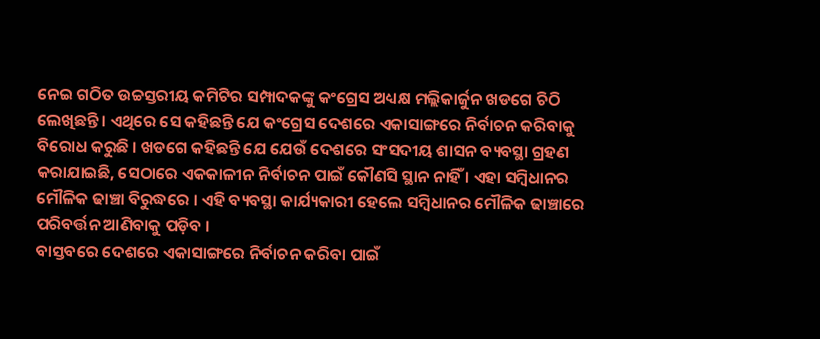ନେଇ ଗଠିତ ଉଚ୍ଚସ୍ତରୀୟ କମିଟିର ସମ୍ପାଦକଙ୍କୁ କଂଗ୍ରେସ ଅଧ୍ୟକ୍ଷ ମଲ୍ଲିକାର୍ଜୁନ ଖଡଗେ ଚିଠି ଲେଖିଛନ୍ତି । ଏଥିରେ ସେ କହିଛନ୍ତି ଯେ କଂଗ୍ରେସ ଦେଶରେ ଏକାସାଙ୍ଗରେ ନିର୍ବାଚନ କରିବାକୁ ବିରୋଧ କରୁଛି । ଖଡଗେ କହିଛନ୍ତି ଯେ ଯେଉଁ ଦେଶରେ ସଂସଦୀୟ ଶାସନ ବ୍ୟବସ୍ଥା ଗ୍ରହଣ କରାଯାଇଛି, ସେଠାରେ ଏକକାଳୀନ ନିର୍ବାଚନ ପାଇଁ କୌଣସି ସ୍ଥାନ ନାହିଁ । ଏହା ସମ୍ବିଧାନର ମୌଳିକ ଢାଞ୍ଚା ବିରୁଦ୍ଧରେ । ଏହି ବ୍ୟବସ୍ଥା କାର୍ଯ୍ୟକାରୀ ହେଲେ ସମ୍ବିଧାନର ମୌଳିକ ଢାଞ୍ଚାରେ ପରିବର୍ତ୍ତନ ଆଣିବାକୁ ପଡ଼ିବ ।
ବାସ୍ତବରେ ଦେଶରେ ଏକାସାଙ୍ଗରେ ନିର୍ବାଚନ କରିବା ପାଇଁ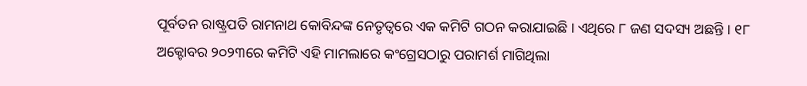ପୂର୍ବତନ ରାଷ୍ଟ୍ରପତି ରାମନାଥ କୋବିନ୍ଦଙ୍କ ନେତୃତ୍ୱରେ ଏକ କମିଟି ଗଠନ କରାଯାଇଛି । ଏଥିରେ ୮ ଜଣ ସଦସ୍ୟ ଅଛନ୍ତି । ୧୮ ଅକ୍ଟୋବର ୨୦୨୩ରେ କମିଟି ଏହି ମାମଲାରେ କଂଗ୍ରେସଠାରୁ ପରାମର୍ଶ ମାଗିଥିଲା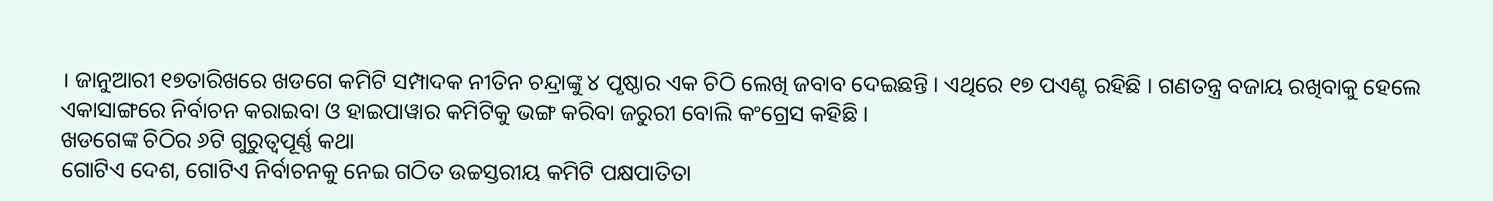। ଜାନୁଆରୀ ୧୭ତାରିଖରେ ଖଡଗେ କମିଟି ସମ୍ପାଦକ ନୀତିନ ଚନ୍ଦ୍ରାଙ୍କୁ ୪ ପୃଷ୍ଠାର ଏକ ଚିଠି ଲେଖି ଜବାବ ଦେଇଛନ୍ତି । ଏଥିରେ ୧୭ ପଏଣ୍ଟ ରହିଛି । ଗଣତନ୍ତ୍ର ବଜାୟ ରଖିବାକୁ ହେଲେ ଏକାସାଙ୍ଗରେ ନିର୍ବାଚନ କରାଇବା ଓ ହାଇପାୱାର କମିଟିକୁ ଭଙ୍ଗ କରିବା ଜରୁରୀ ବୋଲି କଂଗ୍ରେସ କହିଛି ।
ଖଡଗେଙ୍କ ଚିଠିର ୬ଟି ଗୁରୁତ୍ୱପୂର୍ଣ୍ଣ କଥା
ଗୋଟିଏ ଦେଶ, ଗୋଟିଏ ନିର୍ବାଚନକୁ ନେଇ ଗଠିତ ଉଚ୍ଚସ୍ତରୀୟ କମିଟି ପକ୍ଷପାତିତା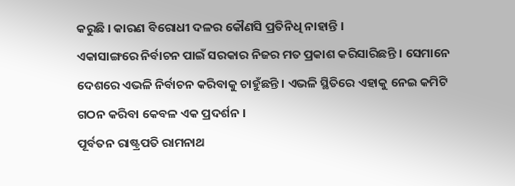କରୁଛି । କାରଣ ବିରୋଧୀ ଦଳର କୌଣସି ପ୍ରତିନିଧି ନାହାନ୍ତି ।
ଏକାସାଙ୍ଗରେ ନିର୍ବାଚନ ପାଇଁ ସରକାର ନିଜର ମତ ପ୍ରକାଶ କରିସାରିଛନ୍ତି । ସେମାନେ ଦେଶରେ ଏଭଳି ନିର୍ବାଚନ କରିବାକୁ ଚାହୁଁଛନ୍ତି । ଏଭଳି ସ୍ଥିତିରେ ଏହାକୁ ନେଇ କମିଟି ଗଠନ କରିବା କେବଳ ଏକ ପ୍ରଦର୍ଶନ ।
ପୂର୍ବତନ ରାଷ୍ଟ୍ରପତି ରାମନାଥ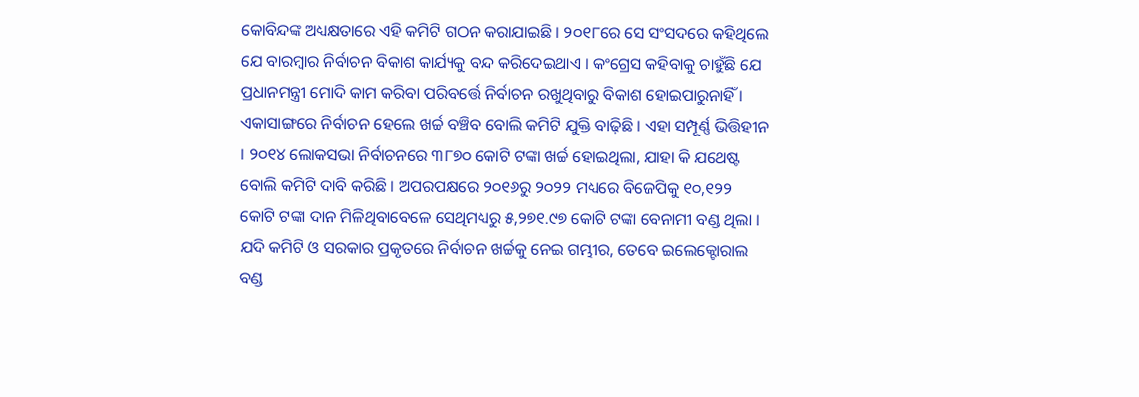କୋବିନ୍ଦଙ୍କ ଅଧ୍ୟକ୍ଷତାରେ ଏହି କମିଟି ଗଠନ କରାଯାଇଛି । ୨୦୧୮ରେ ସେ ସଂସଦରେ କହିଥିଲେ ଯେ ବାରମ୍ବାର ନିର୍ବାଚନ ବିକାଶ କାର୍ଯ୍ୟକୁ ବନ୍ଦ କରିଦେଇଥାଏ । କଂଗ୍ରେସ କହିବାକୁ ଚାହୁଁଛି ଯେ ପ୍ରଧାନମନ୍ତ୍ରୀ ମୋଦି କାମ କରିବା ପରିବର୍ତ୍ତେ ନିର୍ବାଚନ ରଖୁଥିବାରୁ ବିକାଶ ହୋଇପାରୁନାହିଁ ।
ଏକାସାଙ୍ଗରେ ନିର୍ବାଚନ ହେଲେ ଖର୍ଚ୍ଚ ବଞ୍ଚିବ ବୋଲି କମିଟି ଯୁକ୍ତି ବାଢ଼ିଛି । ଏହା ସମ୍ପୂର୍ଣ୍ଣ ଭିତ୍ତିହୀନ । ୨୦୧୪ ଲୋକସଭା ନିର୍ବାଚନରେ ୩୮୭୦ କୋଟି ଟଙ୍କା ଖର୍ଚ୍ଚ ହୋଇଥିଲା, ଯାହା କି ଯଥେଷ୍ଟ ବୋଲି କମିଟି ଦାବି କରିଛି । ଅପରପକ୍ଷରେ ୨୦୧୬ରୁ ୨୦୨୨ ମଧ୍ୟରେ ବିଜେପିକୁ ୧୦,୧୨୨ କୋଟି ଟଙ୍କା ଦାନ ମିଳିଥିବାବେଳେ ସେଥିମଧ୍ୟରୁ ୫,୨୭୧.୯୭ କୋଟି ଟଙ୍କା ବେନାମୀ ବଣ୍ଡ ଥିଲା । ଯଦି କମିଟି ଓ ସରକାର ପ୍ରକୃତରେ ନିର୍ବାଚନ ଖର୍ଚ୍ଚକୁ ନେଇ ଗମ୍ଭୀର, ତେବେ ଇଲେକ୍ଟୋରାଲ ବଣ୍ଡ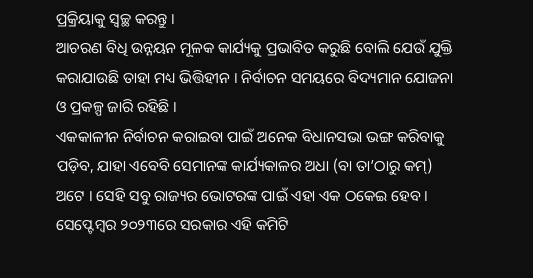ପ୍ରକ୍ରିୟାକୁ ସ୍ୱଚ୍ଛ କରନ୍ତୁ ।
ଆଚରଣ ବିଧି ଉନ୍ନୟନ ମୂଳକ କାର୍ଯ୍ୟକୁ ପ୍ରଭାବିତ କରୁଛି ବୋଲି ଯେଉଁ ଯୁକ୍ତି କରାଯାଉଛି ତାହା ମଧ୍ୟ ଭିତ୍ତିହୀନ । ନିର୍ବାଚନ ସମୟରେ ବିଦ୍ୟମାନ ଯୋଜନା ଓ ପ୍ରକଳ୍ପ ଜାରି ରହିଛି ।
ଏକକାଳୀନ ନିର୍ବାଚନ କରାଇବା ପାଇଁ ଅନେକ ବିଧାନସଭା ଭଙ୍ଗ କରିବାକୁ ପଡ଼ିବ, ଯାହା ଏବେବି ସେମାନଙ୍କ କାର୍ଯ୍ୟକାଳର ଅଧା (ବା ତା’ଠାରୁ କମ୍) ଅଟେ । ସେହି ସବୁ ରାଜ୍ୟର ଭୋଟରଙ୍କ ପାଇଁ ଏହା ଏକ ଠକେଇ ହେବ ।
ସେପ୍ଟେମ୍ବର ୨୦୨୩ରେ ସରକାର ଏହି କମିଟି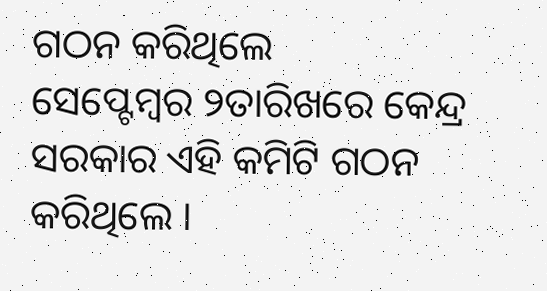ଗଠନ କରିଥିଲେ
ସେପ୍ଟେମ୍ବର ୨ତାରିଖରେ କେନ୍ଦ୍ର ସରକାର ଏହି କମିଟି ଗଠନ କରିଥିଲେ ।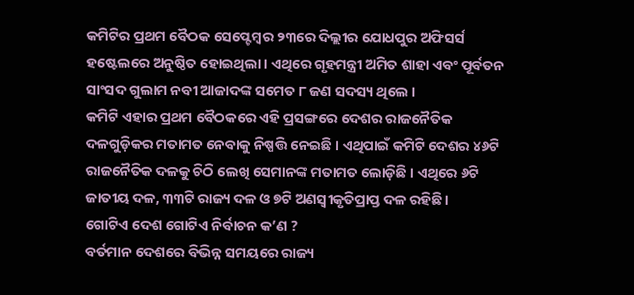କମିଟିର ପ୍ରଥମ ବୈଠକ ସେପ୍ଟେମ୍ବର ୨୩ରେ ଦିଲ୍ଲୀର ଯୋଧପୁର ଅଫିସର୍ସ ହଷ୍ଟେଲରେ ଅନୁଷ୍ଠିତ ହୋଇଥିଲା । ଏଥିରେ ଗୃହମନ୍ତ୍ରୀ ଅମିତ ଶାହା ଏବଂ ପୂର୍ବତନ ସାଂସଦ ଗୁଲାମ ନବୀ ଆଜାଦଙ୍କ ସମେତ ୮ ଜଣ ସଦସ୍ୟ ଥିଲେ ।
କମିଟି ଏହାର ପ୍ରଥମ ବୈଠକରେ ଏହି ପ୍ରସଙ୍ଗରେ ଦେଶର ରାଜନୈତିକ ଦଳଗୁଡ଼ିକର ମତାମତ ନେବାକୁ ନିଷ୍ପତ୍ତି ନେଇଛି । ଏଥିପାଇଁ କମିଟି ଦେଶର ୪୬ଟି ରାଜନୈତିକ ଦଳକୁ ଚିଠି ଲେଖି ସେମାନଙ୍କ ମତାମତ ଲୋଡ଼ିଛି । ଏଥିରେ ୬ଟି ଜାତୀୟ ଦଳ, ୩୩ଟି ରାଜ୍ୟ ଦଳ ଓ ୭ଟି ଅଣସ୍ୱୀକୃତିପ୍ରାପ୍ତ ଦଳ ରହିଛି ।
ଗୋଟିଏ ଦେଶ ଗୋଟିଏ ନିର୍ବାଚନ କ’ଣ ?
ବର୍ତମାନ ଦେଶରେ ବିଭିନ୍ନ ସମୟରେ ରାଜ୍ୟ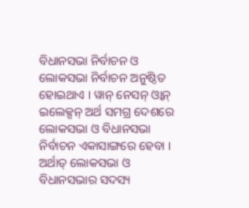ବିଧାନସଭା ନିର୍ବାଚନ ଓ ଲୋକସଭା ନିର୍ବାଚନ ଅନୁଷ୍ଠିତ ହୋଇଥାଏ । ୱାନ୍ ନେସନ୍ ଓ୍ଵାନ୍ ଇଲେକ୍ସନ୍ ଅର୍ଥ ସମଗ୍ର ଦେଶରେ ଲୋକସଭା ଓ ବିଧାନସଭା ନିର୍ବାଚନ ଏକାସାଙ୍ଗରେ ହେବା । ଅର୍ଥାତ୍ ଲୋକସଭା ଓ ବିଧାନସଭାର ସଦସ୍ୟ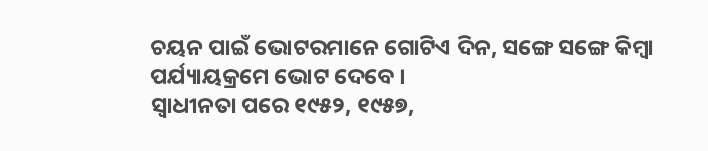ଚୟନ ପାଇଁ ଭୋଟରମାନେ ଗୋଟିଏ ଦିନ, ସଙ୍ଗେ ସଙ୍ଗେ କିମ୍ବା ପର୍ଯ୍ୟାୟକ୍ରମେ ଭୋଟ ଦେବେ ।
ସ୍ୱାଧୀନତା ପରେ ୧୯୫୨, ୧୯୫୭,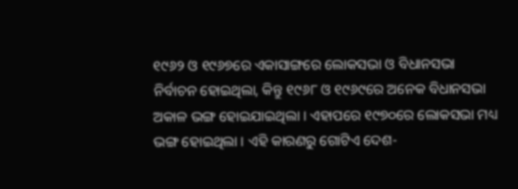୧୯୬୨ ଓ ୧୯୬୭ରେ ଏକାସାଙ୍ଗରେ ଲୋକସଭା ଓ ବିଧାନସଭା ନିର୍ବାଚନ ହୋଇଥିଲା, କିନ୍ତୁ ୧୯୬୮ ଓ ୧୯୬୯ରେ ଅନେକ ବିଧାନସଭା ଅକାଳ ଭଙ୍ଗ ହୋଇଯାଇଥିଲା । ଏହାପରେ ୧୯୭୦ରେ ଲୋକସଭା ମଧ୍ୟ ଭଙ୍ଗ ହୋଇଥିଲା । ଏହି କାରଣରୁ ଗୋଟିଏ ଦେଶ-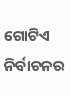ଗୋଟିଏ ନିର୍ବାଚନର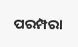ପରମ୍ପରା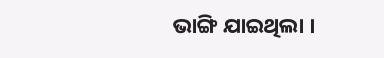ଭାଙ୍ଗି ଯାଇଥିଲା ।